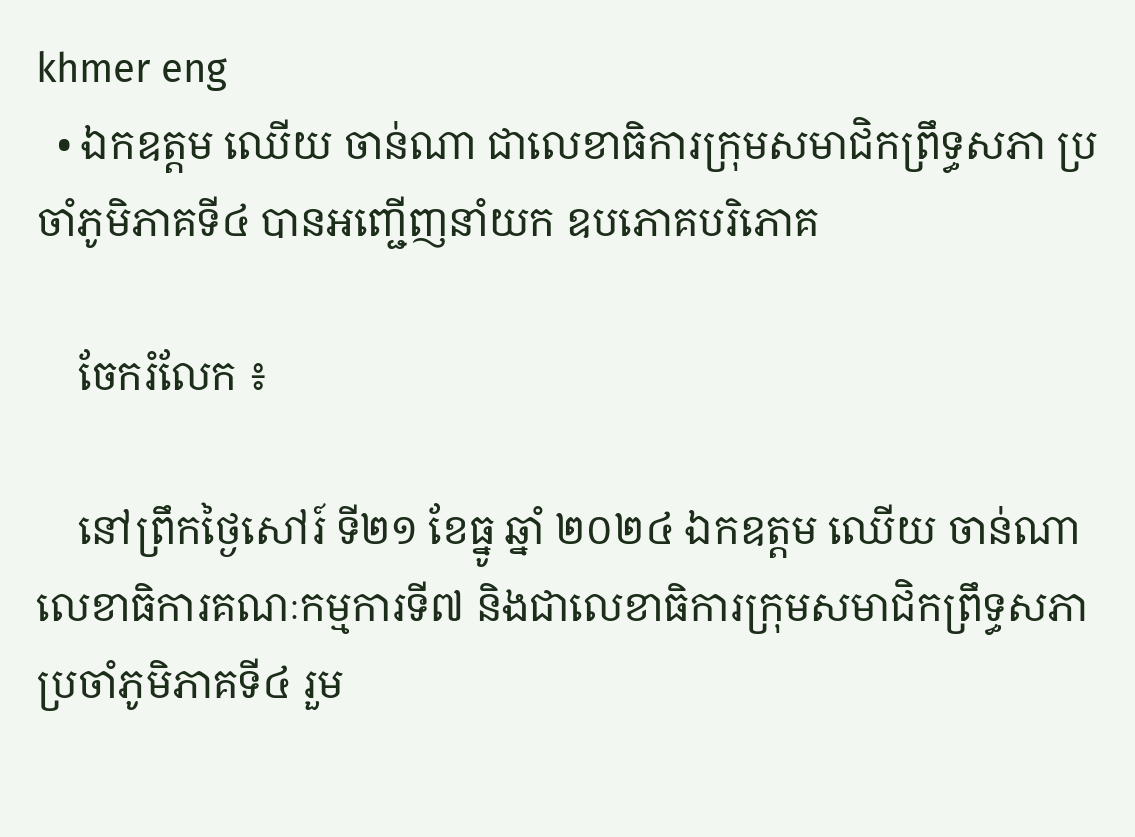khmer eng
  • ឯកឧត្ដម ឈើយ ចាន់ណា ជាលេខាធិការក្រុមសមាជិកព្រឹទ្ធសភា ប្រចាំភូមិភាគទី៤ បានអញ្ជើញនាំយក ឧបភោគបរិភោគ

    ចែករំលែក ៖

    នៅព្រឹកថ្ងៃសៅរ៍ ទី២១ ខែធ្នូ ឆ្នាំ ២០២៤ ឯកឧត្ដម ឈើយ ចាន់ណា លេខាធិការគណៈកម្មការទី៧ និងជាលេខាធិការក្រុមសមាជិកព្រឹទ្ធសភា ប្រចាំភូមិភាគទី៤ រួម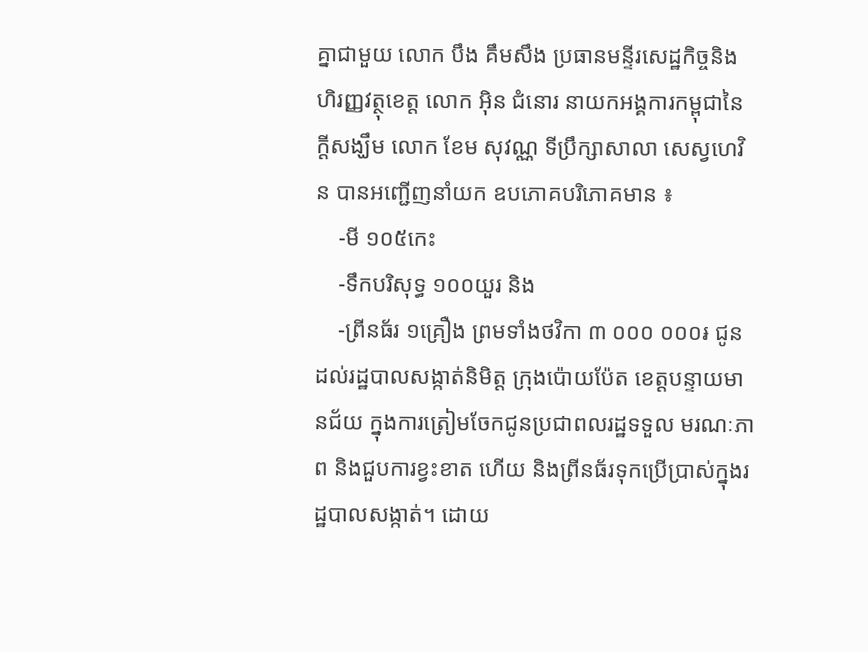គ្នាជាមួយ លោក បឹង គឹមសឹង ប្រធានមន្ទីរសេដ្ឋកិច្ចនិងហិរញ្ញវត្ថុខេត្ត លោក អុិន ជំនោរ នាយកអង្គការកម្ពុជានៃក្ដីសង្ឃឹម លោក ខែម សុវណ្ណ ទីប្រឹក្សាសាលា សេស្វហេវិន បានអញ្ជើញនាំយក ឧបភោគបរិភោគមាន ៖
    -មី ១០៥កេះ
    -ទឹកបរិសុទ្ធ ១០០យួរ និង
    -ព្រីនធ័រ ១គ្រឿង ព្រមទាំងថវិកា ៣ ០០០ ០០០៛ ជូនដល់រដ្ឋបាលសង្កាត់និមិត្ត ក្រុងប៉ោយប៉ែត ខេត្តបន្ទាយមានជ័យ ក្នុងការត្រៀមចែកជូនប្រជាពលរដ្ឋទទួល មរណៈភាព និងជួបការខ្វះខាត ហើយ និងព្រីនធ័រទុកប្រើប្រាស់ក្នុងរដ្ឋបាលសង្កាត់។ ដោយ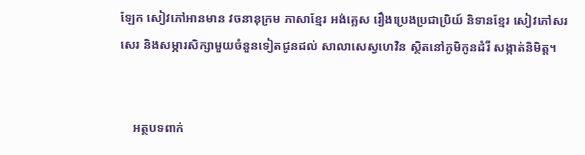ឡែក សៀវភៅអានមាន វចនានុក្រម ភាសាខ្មែរ អង់គ្លេស រឿងប្រេងប្រជាប្រិយ៍ និទានខ្មែរ សៀវភៅសរសេរ និងសម្ភារសិក្សាមួយចំនួនទៀតជូនដល់ សាលាសេស្វហេវិន ស្ថិតនៅភូមិកូនដំរី សង្កាត់និមិត្ត។


    អត្ថបទពាក់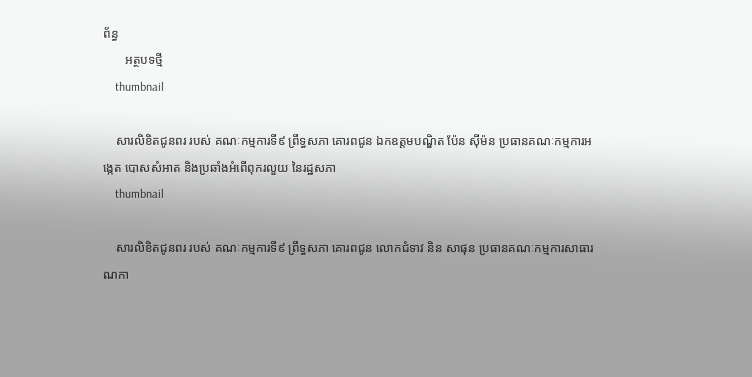ព័ន្ធ
       អត្ថបទថ្មី
    thumbnail

    សារលិខិតជូនពរ របស់ គណៈកម្មការទី៩ ព្រឹទ្ធសភា គោរពជូន ឯកឧត្តមបណ្ឌិត ប៉ែន ស៊ីម៉ន ប្រធានគណៈកម្មការអង្កេត បោសសំអាត និងប្រឆាំងអំពើពុករលួយ នៃរដ្ឋសភា
    thumbnail

    សារលិខិតជូនពរ របស់ គណៈកម្មការទី៩ ព្រឹទ្ធសភា គោរពជូន លោកជំទាវ និន សាផុន ប្រធានគណៈកម្មការសាធារណកា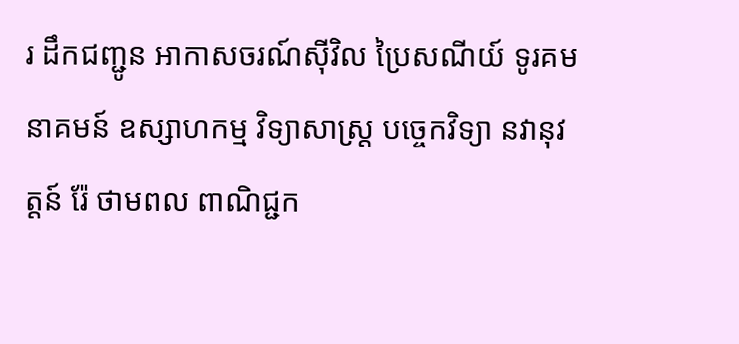រ ដឹកជញ្ជូន អាកាសចរណ៍ស៊ីវិល ប្រៃសណីយ៍ ទូរគមនាគមន៍ ឧស្សាហកម្ម វិទ្យាសាស្ត្រ បច្ចេកវិទ្យា នវានុវត្តន៍ រ៉ែ ថាមពល ពាណិជ្ជក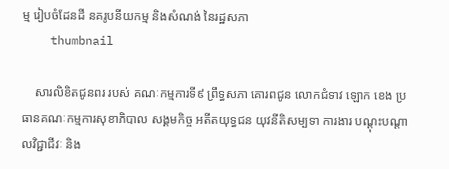ម្ម រៀបចំដែនដី នគរូបនីយកម្ម និងសំណង់ នៃរដ្ឋសភា
    thumbnail

    សារលិខិតជូនពរ របស់ គណៈកម្មការទី៩ ព្រឹទ្ធសភា គោរពជូន លោកជំទាវ ឡោក ខេង ប្រធានគណៈកម្មការសុខាភិបាល សង្គមកិច្ច អតីតយុទ្ធជន យុវនីតិសម្បទា ការងារ បណ្តុះបណ្តាលវិជ្ជាជីវៈ និង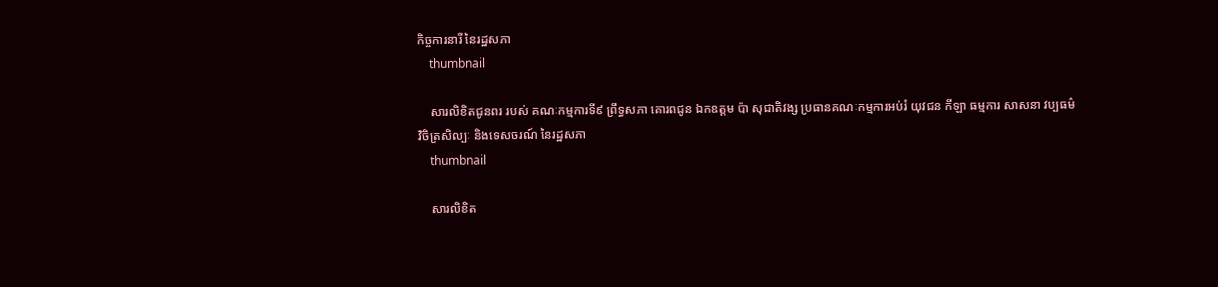កិច្ចការនារី នៃរដ្ឋសភា
    thumbnail

    សារលិខិតជូនពរ របស់ គណៈកម្មការទី៩ ព្រឹទ្ធសភា គោរពជូន ឯកឧត្តម ប៉ា សុជាតិវង្ស ប្រធានគណៈកម្មការអប់រំ យុវជន កីឡា ធម្មការ សាសនា វប្បធម៌ វិចិត្រសិល្បៈ និងទេសចរណ៍ នៃរដ្ឋសភា
    thumbnail

    សារលិខិត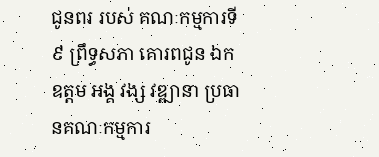ជូនពរ របស់ គណៈកម្មការទី៩ ព្រឹទ្ធសភា គោរពជូន ឯកឧត្តម អង្គ វង្ស វឌ្ឍានា ប្រធានគណៈកម្មការ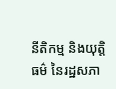នីតិកម្ម និងយុត្តិធម៌ នៃរដ្ឋសភា